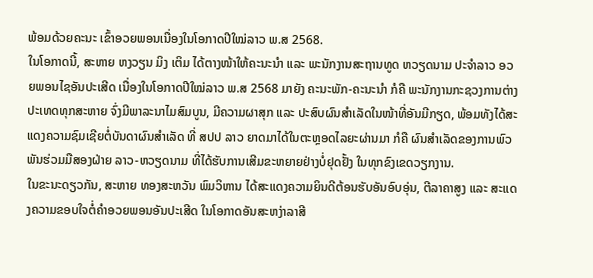ພ້ອມດ້ວຍຄະນະ ເຂົ້າອວຍພອນເນື່ອງໃນໂອກາດປີໃໝ່ລາວ ພ.ສ 2568.
ໃນໂອກາດນີ້, ສະຫາຍ ຫງວຽນ ມິງ ເຕິມ ໄດ້ຕາງໜ້າໃຫ້ຄະນະນໍາ ແລະ ພະນັກງານສະຖານທູດ ຫວຽດນາມ ປະຈໍາລາວ ອວຍພອນໄຊອັນປະເສີດ ເນື່ອງໃນໂອກາດປີໃໝ່ລາວ ພ.ສ 2568 ມາຍັງ ຄະນະພັກ-ຄະນະນໍາ ກໍຄື ພະນັກງານກະຊວງການຕ່າງປະເທດທຸກສະຫາຍ ຈົ່ງມີພາລະນາໄມສົມບູນ, ມີຄວາມຜາສຸກ ແລະ ປະສົບຜົນສໍາເລັດໃນໜ້າທີ່ອັນມີກຽດ, ພ້ອມທັງໄດ້ສະແດງຄວາມຊົມເຊີຍຕໍ່ບັນດາຜົນສໍາເລັດ ທີ່ ສປປ ລາວ ຍາດມາໄດ້ໃນຕະຫຼອດໄລຍະຜ່ານມາ ກໍຄື ຜົນສໍາເລັດຂອງການພົວພັນຮ່ວມມືສອງຝ່າຍ ລາວ-ຫວຽດນາມ ທີ່ໄດ້ຮັບການເສີມຂະຫຍາຍຢ່າງບໍ່ຢຸດຢັ້ງ ໃນທຸກຂົງເຂດວຽກງານ.
ໃນຂະນະດຽວກັນ, ສະຫາຍ ທອງສະຫວັນ ພົມວິຫານ ໄດ້ສະແດງຄວາມຍິນດີຕ້ອນຮັບອັນອົບອຸ່ນ, ຕີລາຄາສູງ ແລະ ສະແດງຄວາມຂອບໃຈຕໍ່ຄໍາອວຍພອນອັນປະເສີດ ໃນໂອກາດອັນສະຫງ່າລາສີ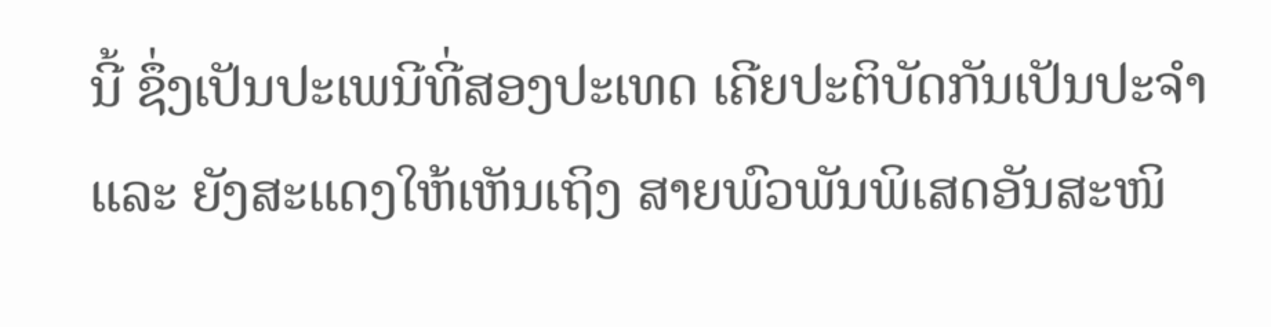ນີ້ ຊຶ່ງເປັນປະເພນີທີ່ສອງປະເທດ ເຄີຍປະຕິບັດກັນເປັນປະຈໍາ ແລະ ຍັງສະແດງໃຫ້ເຫັນເຖິງ ສາຍພົວພັນພິເສດອັນສະໜິ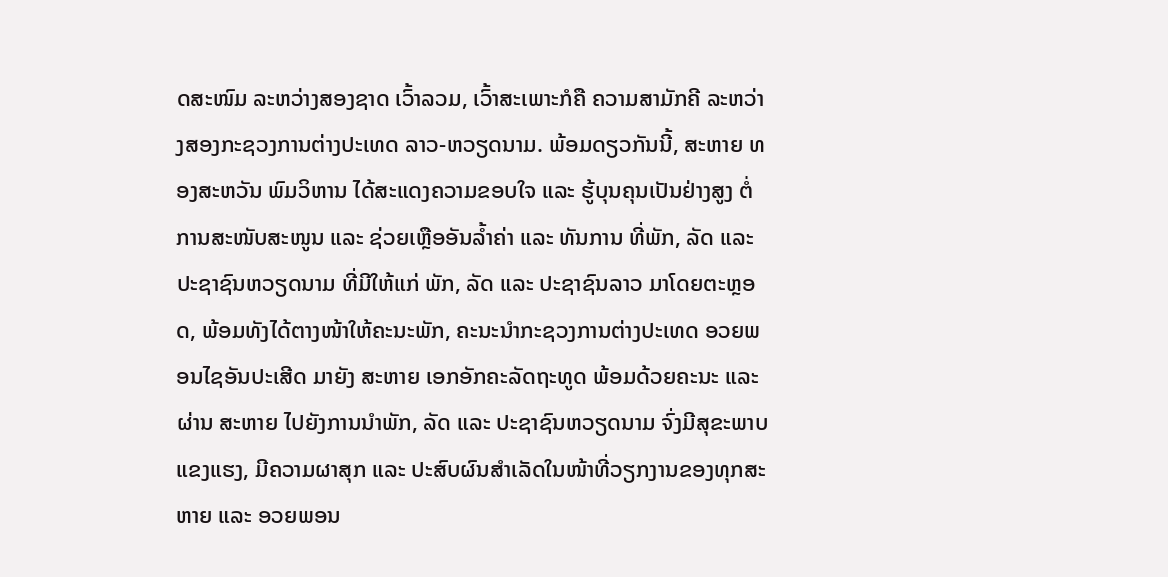ດສະໜົມ ລະຫວ່າງສອງຊາດ ເວົ້າລວມ, ເວົ້າສະເພາະກໍຄື ຄວາມສາມັກຄີ ລະຫວ່າງສອງກະຊວງການຕ່າງປະເທດ ລາວ-ຫວຽດນາມ. ພ້ອມດຽວກັນນີ້, ສະຫາຍ ທອງສະຫວັນ ພົມວິຫານ ໄດ້ສະແດງຄວາມຂອບໃຈ ແລະ ຮູ້ບຸນຄຸນເປັນຢ່າງສູງ ຕໍ່ການສະໜັບສະໜູນ ແລະ ຊ່ວຍເຫຼືອອັນລໍ້າຄ່າ ແລະ ທັນການ ທີ່ພັກ, ລັດ ແລະ ປະຊາຊົນຫວຽດນາມ ທີ່ມີໃຫ້ແກ່ ພັກ, ລັດ ແລະ ປະຊາຊົນລາວ ມາໂດຍຕະຫຼອດ, ພ້ອມທັງໄດ້ຕາງໜ້າໃຫ້ຄະນະພັກ, ຄະນະນໍາກະຊວງການຕ່າງປະເທດ ອວຍພອນໄຊອັນປະເສີດ ມາຍັງ ສະຫາຍ ເອກອັກຄະລັດຖະທູດ ພ້ອມດ້ວຍຄະນະ ແລະ ຜ່ານ ສະຫາຍ ໄປຍັງການນໍາພັກ, ລັດ ແລະ ປະຊາຊົນຫວຽດນາມ ຈົ່ງມີສຸຂະພາບແຂງແຮງ, ມີຄວາມຜາສຸກ ແລະ ປະສົບຜົນສໍາເລັດໃນໜ້າທີ່ວຽກງານຂອງທຸກສະຫາຍ ແລະ ອວຍພອນ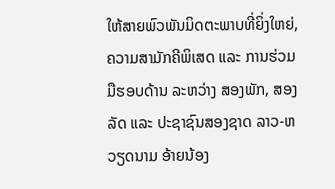ໃຫ້ສາຍພົວພັນມິດຕະພາບທີ່ຍິ່ງໃຫຍ່, ຄວາມສາມັກຄີພິເສດ ແລະ ການຮ່ວມມືຮອບດ້ານ ລະຫວ່າງ ສອງພັກ, ສອງລັດ ແລະ ປະຊາຊົນສອງຊາດ ລາວ-ຫວຽດນາມ ອ້າຍນ້ອງ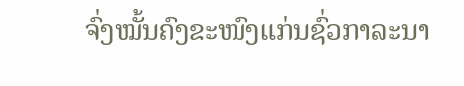ຈົ່ງໝັ້ນຄົງຂະໜົງແກ່ນຊົ່ວກາລະນາ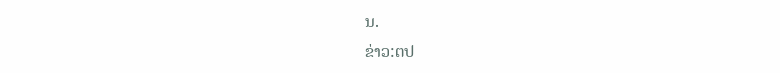ນ.
ຂ່າວ:ຕປ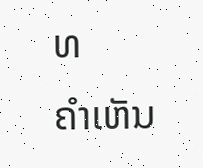ທ
ຄໍາເຫັນ